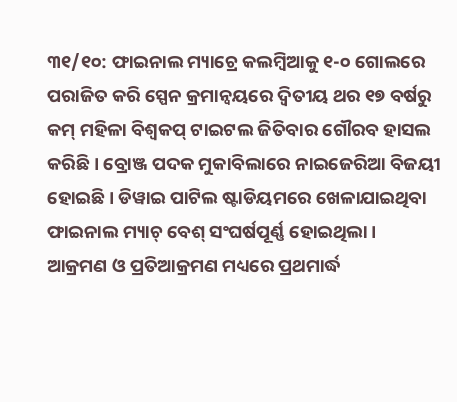୩୧/୧୦: ଫାଇନାଲ ମ୍ୟାଚ୍ରେ କଲମ୍ବିଆକୁ ୧-୦ ଗୋଲରେ ପରାଜିତ କରି ସ୍ପେନ କ୍ରମାନ୍ୱୟରେ ଦ୍ୱିତୀୟ ଥର ୧୭ ବର୍ଷରୁ କମ୍ ମହିଳା ବିଶ୍ୱକପ୍ ଟାଇଟଲ ଜିତିବାର ଗୌରବ ହାସଲ କରିଛି । ବ୍ରୋଞ୍ଜ ପଦକ ମୁକାବିଲାରେ ନାଇଜେରିଆ ବିଜୟୀ ହୋଇଛି । ଡିୱାଇ ପାଟିଲ ଷ୍ଟାଡିୟମରେ ଖେଳାଯାଇଥିବା ଫାଇନାଲ ମ୍ୟାଚ୍ ବେଶ୍ ସଂଘର୍ଷପୂର୍ଣ୍ଣ ହୋଇଥିଲା ।
ଆକ୍ରମଣ ଓ ପ୍ରତିଆକ୍ରମଣ ମଧ୍ୟରେ ପ୍ରଥମାର୍ଦ୍ଧ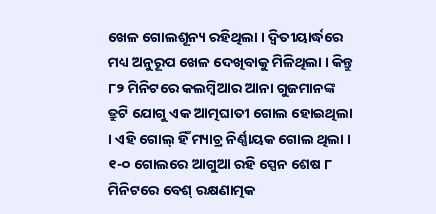ଖେଳ ଗୋଲଶୂନ୍ୟ ରହିଥିଲା । ଦ୍ୱିତୀୟାର୍ଦ୍ଧରେ ମଧ୍ୟ ଅନୁରୂପ ଖେଳ ଦେଖିବାକୁ ମିଳିଥିଲା । କିନ୍ତୁ ୮୨ ମିନିଟରେ କଲମ୍ବିଆର ଆନା ଗୁଜମାନଙ୍କ ତ୍ରୁଟି ଯୋଗୁ ଏକ ଆତ୍ମଘାତୀ ଗୋଲ ହୋଇଥିଲା । ଏହି ଗୋଲ୍ ହିଁ ମ୍ୟାଚ୍ର ନିର୍ଣ୍ଣାୟକ ଗୋଲ ଥିଲା । ୧-୦ ଗୋଲରେ ଆଗୁଆ ରହି ସ୍ପେନ ଶେଷ ୮ ମିନିଟରେ ବେଶ୍ ରକ୍ଷଣାତ୍ମକ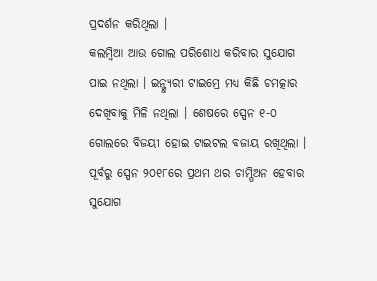ପ୍ରଦର୍ଶନ କରିଥିଲା ।
କଲମ୍ବିଆ ଆଉ ଗୋଲ ପରିଶୋଧ କରିବାର ସୁଯୋଗ ପାଇ ନଥିଲା । ଇନ୍ଜ୍ୟୁରୀ ଟାଇମ୍ରେ ମଧ୍ୟ କିଛି ଚମତ୍କାର ଦେଖିବାକୁ ମିଳି ନଥିଲା । ଶେଷରେ ସ୍ପେନ ୧-୦ ଗୋଲରେ ବିଜୟୀ ହୋଇ ଟାଇଟଲ ବଜାୟ ରଖିଥିଲା । ପୂର୍ବରୁ ସ୍ପେନ ୨୦୧୮ରେ ପ୍ରଥମ ଥର ଚାମ୍ପିଅନ ହେବାର ସୁଯୋଗ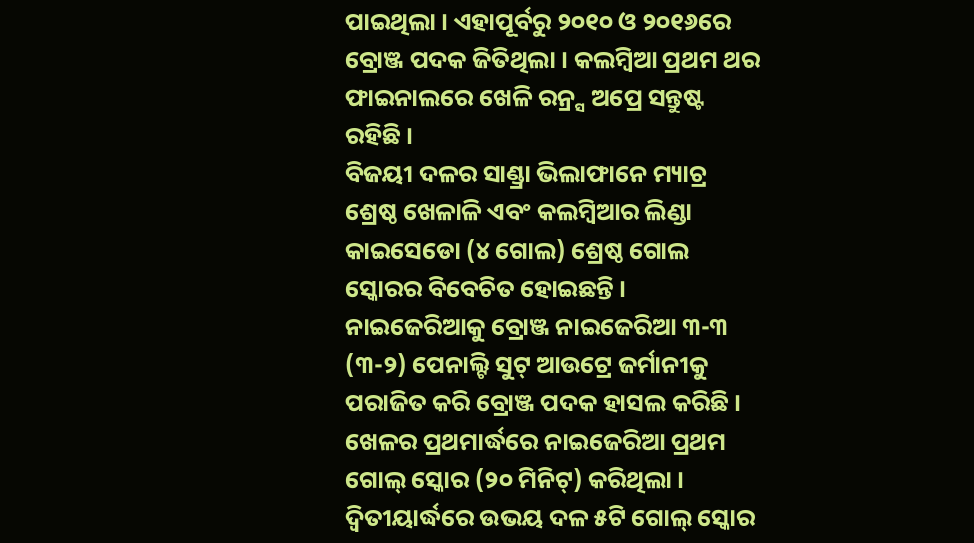ପାଇଥିଲା । ଏହାପୂର୍ବରୁ ୨୦୧୦ ଓ ୨୦୧୬ରେ ବ୍ରୋଞ୍ଜ ପଦକ ଜିତିଥିଲା । କଲମ୍ବିଆ ପ୍ରଥମ ଥର ଫାଇନାଲରେ ଖେଳି ରନ୍ର୍ସ ଅପ୍ରେ ସନ୍ତୁଷ୍ଟ ରହିଛି ।
ବିଜୟୀ ଦଳର ସାଣ୍ଡ୍ରା ଭିଲାଫାନେ ମ୍ୟାଚ୍ର ଶ୍ରେଷ୍ଠ ଖେଳାଳି ଏବଂ କଲମ୍ବିଆର ଲିଣ୍ଡା କାଇସେଡୋ (୪ ଗୋଲ) ଶ୍ରେଷ୍ଠ ଗୋଲ ସ୍କୋରର ବିବେଚିତ ହୋଇଛନ୍ତି । ନାଇଜେରିଆକୁ ବ୍ରୋଞ୍ଜ ନାଇଜେରିଆ ୩-୩ (୩-୨) ପେନାଲ୍ଟି ସୁଟ୍ ଆଉଟ୍ରେ ଜର୍ମାନୀକୁ ପରାଜିତ କରି ବ୍ରୋଞ୍ଜ ପଦକ ହାସଲ କରିଛି । ଖେଳର ପ୍ରଥମାର୍ଦ୍ଧରେ ନାଇଜେରିଆ ପ୍ରଥମ ଗୋଲ୍ ସ୍କୋର (୨୦ ମିନିଟ୍) କରିଥିଲା । ଦ୍ୱିତୀୟାର୍ଦ୍ଧରେ ଉଭୟ ଦଳ ୫ଟି ଗୋଲ୍ ସ୍କୋର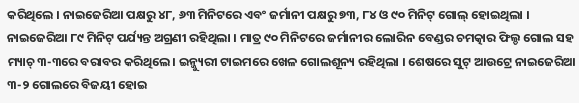କରିଥିଲେ । ନାଇଜେରିଆ ପକ୍ଷରୁ ୪୮, ୬୩ ମିନିଟରେ ଏବଂ ଜର୍ମାନୀ ପକ୍ଷରୁ ୭୩, ୮୪ ଓ ୯୦ ମିନିଟ୍ ଗୋଲ୍ ହୋଇଥିଲା । ନାଇଜେରିଆ ୮୯ ମିନିଟ୍ ପର୍ଯ୍ୟନ୍ତ ଅଗ୍ରଣୀ ରହିଥିଲା । ମାତ୍ର ୯୦ ମିନିଟରେ ଜର୍ମାନୀର ଲୋରିନ ବେଣ୍ଡର ଚମତ୍କାର ଫିଲ୍ଡ ଗୋଲ ସହ ମ୍ୟାଚ୍ ୩-୩ରେ ବରାବର କରିଥିଲେ । ଇନ୍ଜ୍ୟୁରୀ ଟାଇମରେ ଖେଳ ଗୋଲଶୂନ୍ୟ ରହିଥିଲା । ଶେଷରେ ସୁଟ୍ ଆଉଟ୍ରେ ନାଇଜେରିଆ ୩-୨ ଗୋଲରେ ବିଜୟୀ ହୋଇ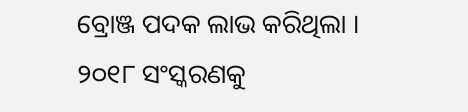ବ୍ରୋଞ୍ଜ ପଦକ ଲାଭ କରିଥିଲା ।
୨୦୧୮ ସଂସ୍କରଣକୁ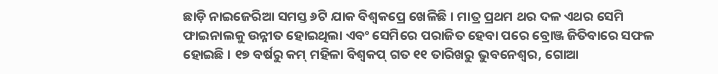ଛାଡ଼ି ନାଇଜେରିଆ ସମସ୍ତ ୬ଟି ଯାକ ବିଶ୍ୱକପ୍ରେ ଖେଳିଛି । ମାତ୍ର ପ୍ରଥମ ଥର ଦଳ ଏଥର ସେମି ଫାଇନାଲକୁ ଉନ୍ନୀତ ହୋଇଥିଲା ଏବଂ ସେମିରେ ପରାଜିତ ହେବା ପରେ ବ୍ରୋଞ୍ଜ ଜିତିବାରେ ସଫଳ ହୋଇଛି । ୧୭ ବର୍ଷରୁ କମ୍ ମହିଳା ବିଶ୍ୱକପ୍ ଗତ ୧୧ ତାରିଖରୁ ଭୁବନେଶ୍ୱର, ଗୋଆ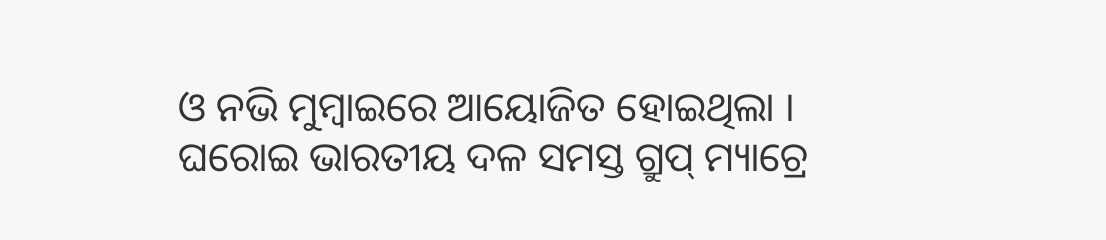ଓ ନଭି ମୁମ୍ବାଇରେ ଆୟୋଜିତ ହୋଇଥିଲା । ଘରୋଇ ଭାରତୀୟ ଦଳ ସମସ୍ତ ଗ୍ରୁପ୍ ମ୍ୟାଚ୍ରେ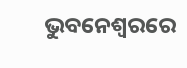ଭୁବନେଶ୍ୱରରେ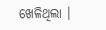ଖେଳିଥିଲା ।